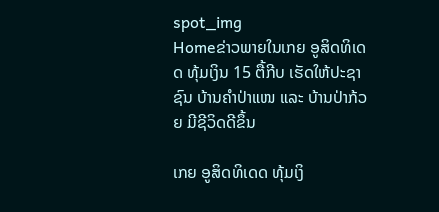spot_img
Homeຂ່າວພາຍໃນເກຍ ອູສິດທິເດດ ທຸ້ມເງິນ 15 ຕື້ກີບ ເຮັດໃຫ້ປະຊາຊົນ ບ້ານຄຳປ່າແໜ ແລະ ບ້ານປ່າກ້ວຍ ມີຊີວິດດີຂຶ້ນ

ເກຍ ອູສິດທິເດດ ທຸ້ມເງິ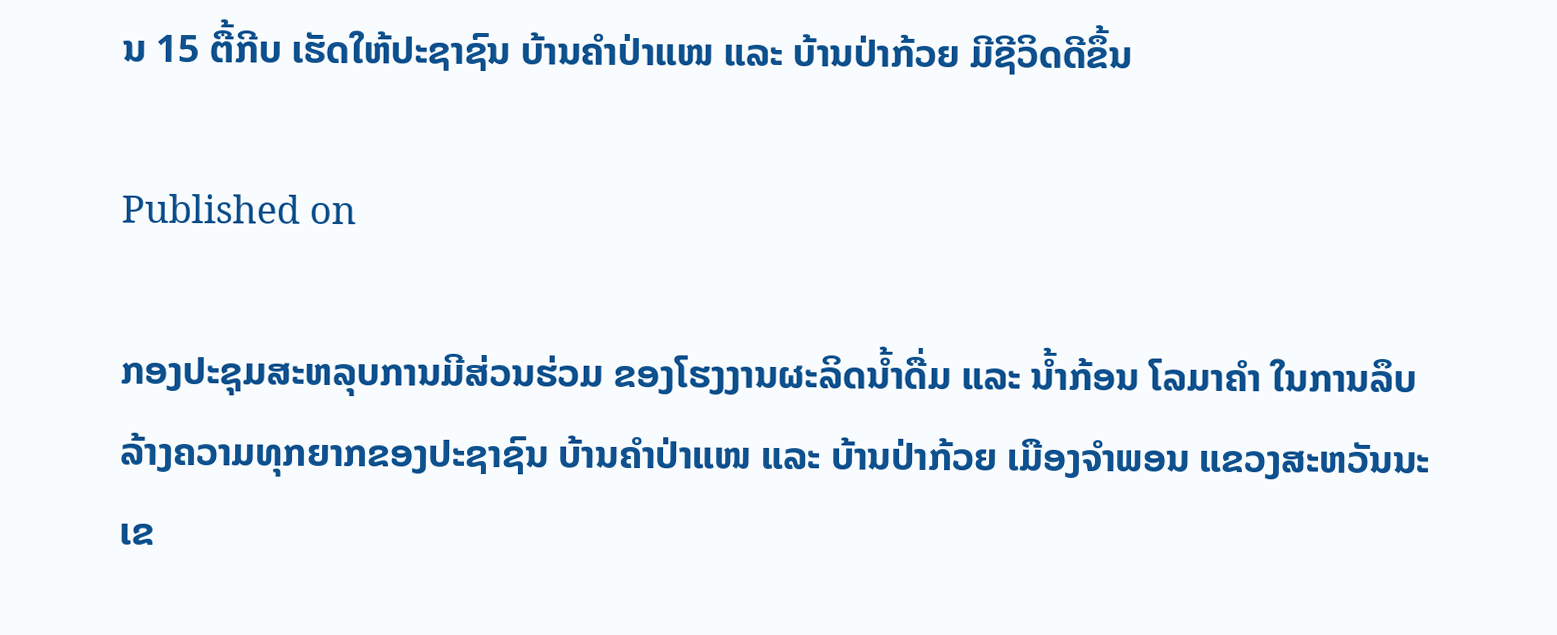ນ 15 ຕື້ກີບ ເຮັດໃຫ້ປະຊາຊົນ ບ້ານຄຳປ່າແໜ ແລະ ບ້ານປ່າກ້ວຍ ມີຊີວິດດີຂຶ້ນ

Published on

ກອງປະຊຸມສະຫລຸບການມີສ່ວນຮ່ວມ ຂອງໂຮງງານຜະລິດນ້ຳດື່ມ ແລະ ນ້ຳກ້ອນ ໂລມາຄຳ ໃນການລຶບລ້າງຄວາມທຸກຍາກຂອງປະຊາຊົນ ບ້ານຄຳປ່າແໜ ແລະ ບ້ານປ່າກ້ວຍ ເມືອງຈຳພອນ ແຂວງສະຫວັນນະເຂ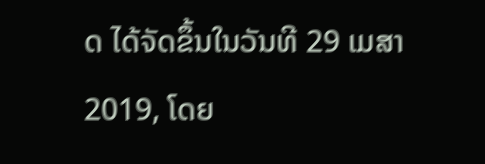ດ ໄດ້ຈັດຂຶ້ນໃນວັນທີ 29 ເມສາ 2019, ໂດຍ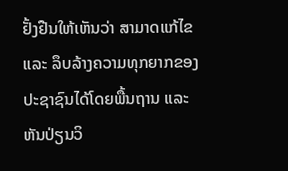ຢັ້ງຢືນໃຫ້ເຫັນວ່າ ສາມາດແກ້ໄຂ ແລະ ລຶບລ້າງຄວາມທຸກຍາກຂອງປະຊາຊົນໄດ້ໂດຍພື້ນຖານ ແລະ ຫັນປ່ຽນວິ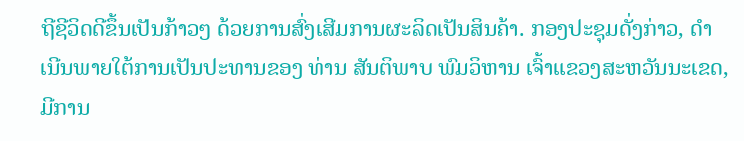ຖີຊີວິດດີຂຶ້ນເປັນກ້າວໆ ດ້ວຍການສົ່ງເສີມການຜະລິດເປັນສິນຄ້າ. ກອງປະຊຸມດັ່ງກ່າວ, ດໍາເນີນພາຍໃຕ້ການເປັນປະທານຂອງ ທ່ານ ສັນຕິພາບ ພົມວິຫານ ເຈົ້າແຂວງສະຫວັນນະເຂດ, ມີການ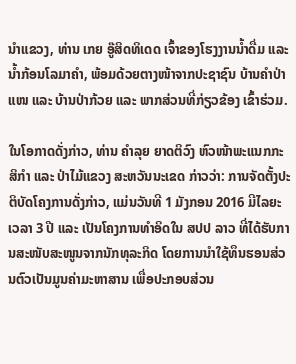ນຳແຂວງ, ທ່ານ ເກຍ ອູ໊ສິດທິເດດ ເຈົ້າຂອງໂຮງງານນໍ້າດື່ມ ແລະ ນໍ້າກ້ອນໂລມາຄໍາ, ພ້ອມດ້ວຍຕາງໜ້າຈາກປະຊາຊົນ ບ້ານຄຳປ່າແໜ ແລະ ບ້ານປ່າກ້ວຍ ແລະ ພາກສ່ວນທີ່ກ່ຽວຂ້ອງ ເຂົ້າຮ່ວມ.

ໃນໂອກາດດັ່ງກ່າວ, ທ່ານ ຄໍາລຸຍ ຍາດຕິວົງ ຫົວໜ້າພະແນກກະສິກໍາ ແລະ ປ່າໄມ້ແຂວງ ສະຫວັນນະເຂດ ກ່າວວ່າ: ການຈັດຕັ້ງປະຕິບັດໂຄງການດັ່ງກ່າວ, ແມ່ນວັນທີ 1 ມັງກອນ 2016 ມີໄລຍະເວລາ 3 ປີ ແລະ ເປັນໂຄງການທຳອິດໃນ ສປປ ລາວ ທີ່ໄດ້ຮັບການສະໜັບສະໜູນຈາກນັກທຸລະກິດ ໂດຍການນຳໃຊ້ທຶນຮອນສ່ວນຕົວເປັນມູນຄ່າມະຫາສານ ເພື່ອປະກອບສ່ວນ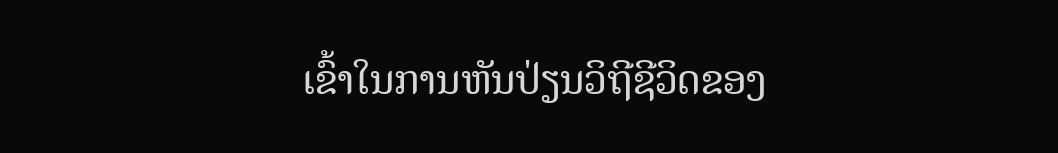ເຂົ້າໃນການຫັນປ່ຽນວິຖີຊີວິດຂອງ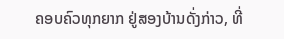ຄອບຄົວທຸກຍາກ ຢູ່ສອງບ້ານດັ່ງກ່າວ, ທີ່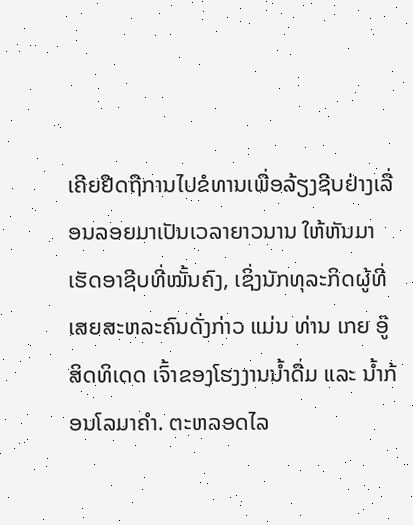ເຄີຍຢືດຖືການໄປຂໍທານເພື່ອລ້ຽງຊີບຢ່າງເລື່ອນລອຍມາເປັນເວລາຍາວນານ ໃຫ້ຫັນມາເຮັດອາຊີບທີ່ໝັ້ນຄົງ, ເຊິ່ງນັກທຸລະກິດຜູ້ທີ່ເສຍສະຫລະຄົນດັ່ງກ່າວ ແມ່ນ ທ່ານ ເກຍ ອູ໊ສິດທິເດດ ເຈົ້າຂອງໂຮງງານນ້ຳດື່ມ ແລະ ນ້ຳກ້ອນໂລມາຄໍາ. ຕະຫລອດໄລ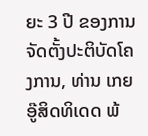ຍະ 3 ປີ ຂອງການຈັດຕັ້ງປະຕິບັດໂຄງການ, ທ່ານ ເກຍ ອູ໊ສິດທິເດດ ພ້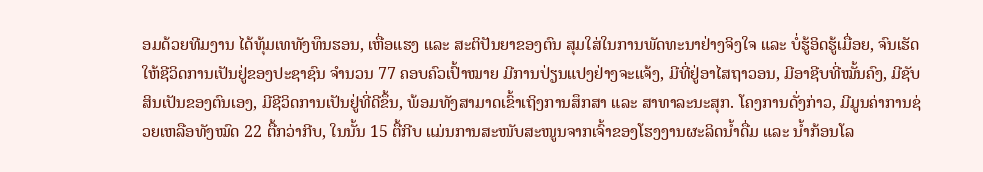ອມດ້ວຍທີມງານ ໄດ້ທຸ້ມເທທັງທຶນຮອນ, ເຫື່ອແຮງ ແລະ ສະຕິປັນຍາຂອງຕົນ ສຸມໃສ່ໃນການພັດທະນາຢ່າງຈິງໃຈ ແລະ ບໍ່ຮູ້ອິດຮູ້ເມື່ອຍ, ຈົນເຮັດໃຫ້ຊີວິດການເປັນຢູ່ຂອງປະຊາຊົນ ຈຳນວນ 77 ຄອບຄົວເປົ້າໝາຍ ມີການປ່ຽນແປງຢ່າງຈະແຈ້ງ, ມີທີ່ຢູ່ອາໄສຖາວອນ, ມີອາຊີບທີ່ໝັ້ນຄົງ, ມີຊັບສິນເປັນຂອງຕົນເອງ, ມີຊີວິດການເປັນຢູ່ທີ່ດີຂຶ້ນ, ພ້ອມທັງສາມາດເຂົ້າເຖິງການສຶກສາ ແລະ ສາທາລະນະສຸກ. ໂຄງການດັ່ງກ່າວ, ມີມູນຄ່າການຊ່ວຍເຫລືອທັງໝົດ 22 ຕື້ກວ່າກີບ, ໃນນັ້ນ 15 ຕື້ກີບ ແມ່ນການສະໜັບສະໜູນຈາກເຈົ້າຂອງໂຮງງານຜະລິດນ້ຳດື່ມ ແລະ ນ້ຳກ້ອນໂລ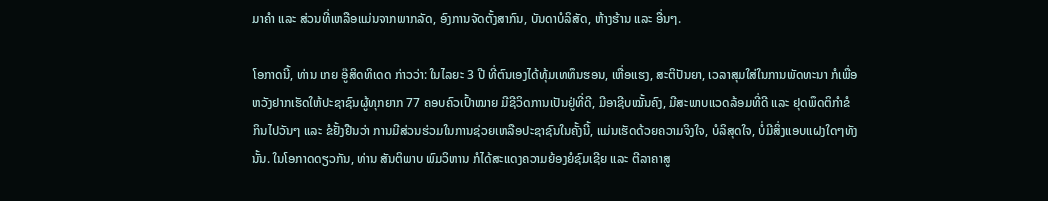ມາຄຳ ແລະ ສ່ວນທີ່ເຫລືອແມ່ນຈາກພາກລັດ, ອົງການຈັດຕັ້ງສາກົນ, ບັນດາບໍລິສັດ, ຫ້າງຮ້ານ ແລະ ອື່ນໆ.

ໂອກາດນີ້, ທ່ານ ເກຍ ອູ໊ສິດທິເດດ ກ່າວວ່າ: ໃນໄລຍະ 3 ປີ ທີ່ຕົນເອງໄດ້ທຸ້ມເທທຶນຮອນ, ເຫື່ອແຮງ, ສະຕິປັນຍາ, ເວລາສຸມໃສ່ໃນການພັດທະນາ ກໍເພື່ອຫວັງຢາກເຮັດໃຫ້ປະຊາຊົນຜູ້ທຸກຍາກ 77 ຄອບຄົວເປົ້າໝາຍ ມີຊີວິດການເປັນຢູ່ທີ່ດີ, ມີອາຊີບໝັ້ນຄົງ, ມີສະພາບແວດລ້ອມທີ່ດີ ແລະ ຢຸດພຶດຕິກຳຂໍກິນໄປວັນໆ ແລະ ຂໍຢັ້ງຢືນວ່າ ການມີສ່ວນຮ່ວມໃນການຊ່ວຍເຫລືອປະຊາຊົນໃນຄັ້ງນີ້, ແມ່ນເຮັດດ້ວຍຄວາມຈິງໃຈ, ບໍລິສຸດໃຈ, ບໍ່ມີສິ່ງແອບແຝງໃດໆທັງນັ້ນ. ໃນໂອກາດດຽວກັນ, ທ່ານ ສັນຕິພາບ ພົມວິຫານ ກໍໄດ້ສະແດງຄວາມຍ້ອງຍໍຊົມເຊີຍ ແລະ ຕີລາຄາສູ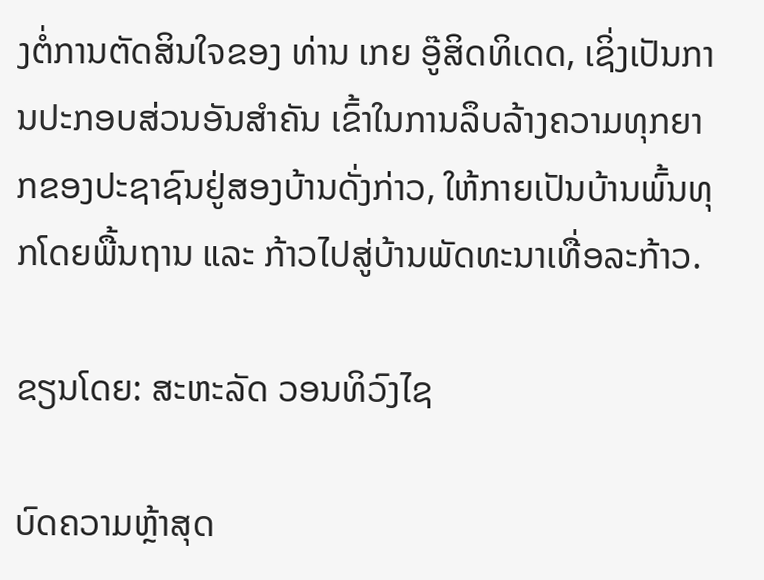ງຕໍ່ການຕັດສິນໃຈຂອງ ທ່ານ ເກຍ ອູ໊ສິດທິເດດ, ເຊິ່ງເປັນການປະກອບສ່ວນອັນສໍາຄັນ ເຂົ້າໃນການລຶບລ້າງຄວາມທຸກຍາກຂອງປະຊາຊົນຢູ່ສອງບ້ານດັ່ງກ່າວ, ໃຫ້ກາຍເປັນບ້ານພົ້ນທຸກໂດຍພື້ນຖານ ແລະ ກ້າວໄປສູ່ບ້ານພັດທະນາເທື່ອລະກ້າວ.

ຂຽນໂດຍ: ສະຫະລັດ ວອນທິວົງໄຊ

ບົດຄວາມຫຼ້າສຸດ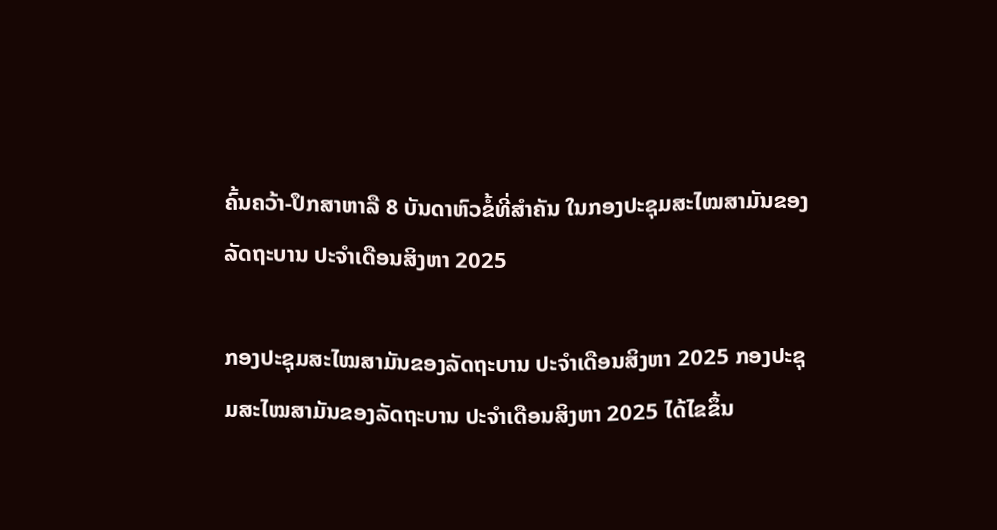ຄົ້ນຄວ້າ-ປຶກສາຫາລື 8 ບັນດາຫົວຂໍ້ທີ່ສໍາຄັນ ໃນກອງປະຊຸມສະໄໝສາມັນຂອງລັດຖະບານ ປະຈຳເດືອນສິງຫາ 2025

ກອງປະຊຸມສະໄໝສາມັນຂອງລັດຖະບານ ປະຈຳເດືອນສິງຫາ 2025 ກອງປະຊຸມສະໄໝສາມັນຂອງລັດຖະບານ ປະຈຳເດືອນສິງຫາ 2025 ໄດ້ໄຂຂຶ້ນ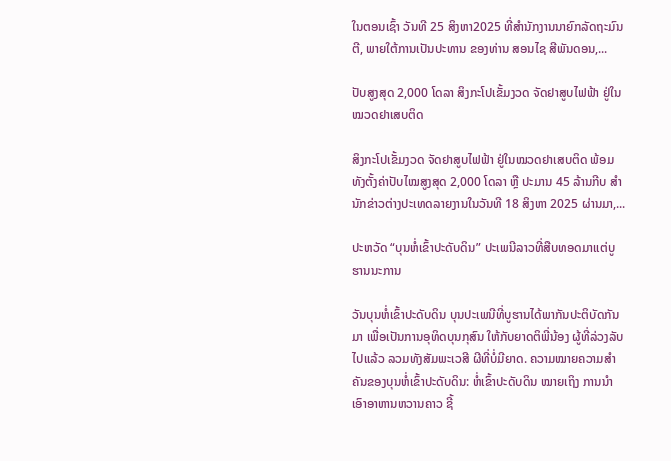ໃນຕອນເຊົ້າ ວັນທີ 25 ສິງຫາ2025 ທີ່ສໍານັກງານນາຍົກລັດຖະມົນຕີ, ພາຍໃຕ້ການເປັນປະທານ ຂອງທ່ານ ສອນໄຊ ສີພັນດອນ,...

ປັບສູງສຸດ 2,000 ໂດລາ ສິງກະໂປເຂັ້ມງວດ ຈັດຢາສູບໄຟຟ້າ ຢູ່ໃນໝວດຢາເສບຕິດ

ສິງກະໂປເຂັ້ມງວດ ຈັດຢາສູບໄຟຟ້າ ຢູ່ໃນໝວດຢາເສບຕິດ ພ້ອມທັງຕັ້ງຄ່າປັບໄໝສູງສຸດ 2,000 ໂດລາ ຫຼື ປະມານ 45 ລ້ານກີບ ສຳນັກຂ່າວຕ່າງປະເທດລາຍງານໃນວັນທີ 18 ສິງຫາ 2025 ຜ່ານມາ,...

ປະຫວັດ “ບຸນຫໍ່ເຂົ້າປະດັບດິນ” ປະເພນີລາວທີ່ສືບທອດມາແຕ່ບູຮານນະການ

ວັນບຸນຫໍ່ເຂົ້າປະດັບດິນ ບຸນປະເພນີທີ່ບູຮານໄດ້ພາກັນປະຕິບັດກັນມາ ເພື່ອເປັນການອຸທິດບຸນກຸສົນ ໃຫ້ກັບຍາດຕິພີ່ນ້ອງ ຜູ້ທີ່ລ່ວງລັບໄປແລ້ວ ລວມທັງສັມພະເວສີ ຜີທີ່ບໍ່ມີຍາດ. ຄວາມໝາຍຄວາມສໍາຄັນຂອງບຸນຫໍ່ເຂົ້າປະດັບດິນ: ຫໍ່ເຂົ້າປະດັບດິນ ໝາຍເຖິງ ການນໍາເອົາອາຫານຫວານຄາວ ຊີ້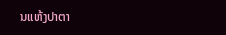ນແຫ້ງປາຕາ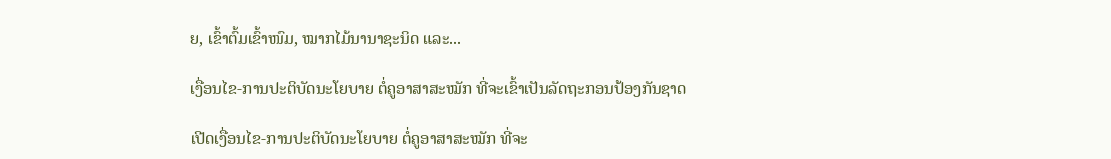ຍ, ເຂົ້າຕົ້ມເຂົ້າໜົມ, ໝາກໄມ້ນານາຊະນິດ ແລະ...

ເງື່ອນໄຂ-ການປະຕິບັດນະໂຍບາຍ ຕໍ່ຄູອາສາສະໝັກ ທີ່ຈະເຂົ້າເປັນລັດຖະກອນປ້ອງກັນຊາດ

ເປີດເງື່ອນໄຂ-ການປະຕິບັດນະໂຍບາຍ ຕໍ່ຄູອາສາສະໝັກ ທີ່ຈະ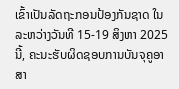ເຂົ້າເປັນລັດຖະກອນປ້ອງກັນຊາດ ໃນລະຫວ່າງວັນທີ 15-19 ສິງຫາ 2025 ນີ້, ຄະນະຮັບຜິດຊອບການບັນຈຸຄູອາສາ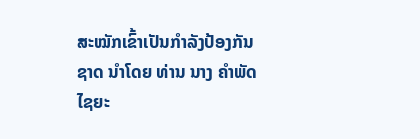ສະໝັກເຂົ້າເປັນກຳລັງປ້ອງກັນຊາດ ນຳໂດຍ ທ່ານ ນາງ ຄຳພັດ ໄຊຍະ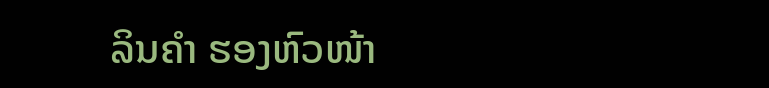ລິນຄຳ ຮອງຫົວໜ້າ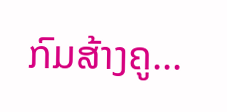ກົມສ້າງຄູ...